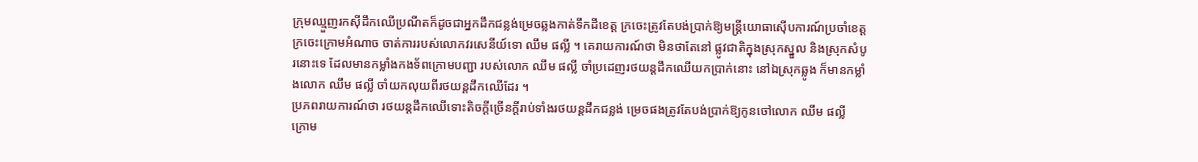ក្រុមឈ្មួញរកស៊ីដឹកឈើប្រណីតក៏ដូចជាអ្នកដឹកជន្លង់ម្រេចឆ្លងកាត់ទឹកដីខេត្ដ ក្រចេះត្រូវតែបង់ប្រាក់ឱ្យមន្ដ្រីយោធាស៊ើបការណ៍ប្រចាំខេត្ដក្រចេះក្រោមអំណាច ចាត់ការរបស់លោកវរសេនីយ៍ទោ ឈឹម ផល្លី ។ គេរាយការណ៍ថា មិនថាតែនៅ ផ្លូវជាតិក្នុងស្រុកស្នួល និងស្រុកសំបូរនោះទេ ដែលមានកម្លាំងកងទ័ពក្រោមបញ្ជា របស់លោក ឈឹម ផល្លី ចាំប្រដេញរថយន្ដដឹកឈើយកប្រាក់នោះ នៅឯស្រុកឆ្លូង ក៏មានកម្លាំងលោក ឈឹម ផល្លី ចាំយកលុយពីរថយន្ដដឹកឈើដែរ ។
ប្រភពរាយការណ៍ថា រថយន្ដដឹកឈើទោះតិចក្ដីច្រើនក្ដីរាប់ទាំងរថយន្ដដឹកជន្លង់ ម្រេចផងត្រូវតែបង់ប្រាក់ឱ្យកូនចៅលោក ឈឹម ផល្លី ក្រោម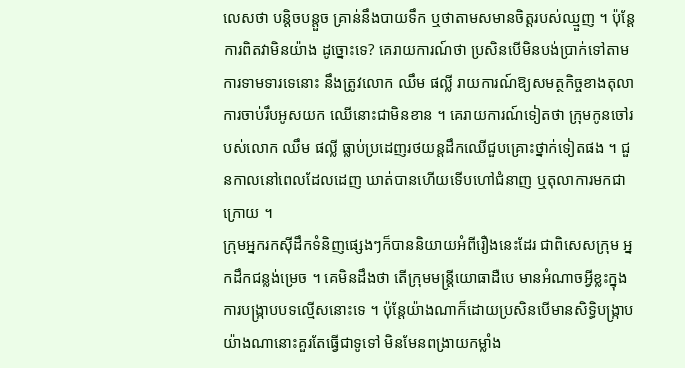លេសថា បន្ដិចបន្ដួច គ្រាន់នឹងបាយទឹក ឬថាតាមសមានចិត្ដរបស់ឈ្មួញ ។ ប៉ុន្ដែការពិតវាមិនយ៉ាង ដូច្នោះទេ? គេរាយការណ៍ថា ប្រសិនបើមិនបង់ប្រាក់ទៅតាមការទាមទារទេនោះ នឹងត្រូវលោក ឈឹម ផល្លី រាយការណ៍ឱ្យសមត្ថកិច្ចខាងតុលាការចាប់រឹបអូសយក ឈើនោះជាមិនខាន ។ គេរាយការណ៍ទៀតថា ក្រុមកូនចៅរបស់លោក ឈឹម ផល្លី ធ្លាប់ប្រដេញរថយន្ដដឹកឈើជួបគ្រោះថ្នាក់ទៀតផង ។ ជួនកាលនៅពេលដែលដេញ ឃាត់បានហើយទើបហៅជំនាញ ឬតុលាការមកជាក្រោយ ។
ក្រុមអ្នករកស៊ីដឹកទំនិញផ្សេងៗក៏បាននិយាយអំពីរឿងនេះដែរ ជាពិសេសក្រុម អ្នកដឹកជន្លង់ម្រេច ។ គេមិនដឹងថា តើក្រុមមន្ដ្រីយោធាដឺបេ មានអំណាចអ្វីខ្លះក្នុង ការបង្ក្រាបបទល្មើសនោះទេ ។ ប៉ុន្ដែយ៉ាងណាក៏ដោយប្រសិនបើមានសិទ្ធិបង្ក្រាប យ៉ាងណានោះគួរតែធ្វើជាទូទៅ មិនមែនពង្រាយកម្លាំង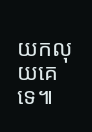យកលុយគេទេ៕